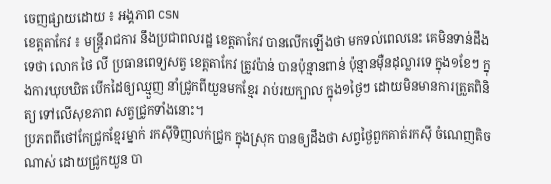ចេញផ្សាយដោយ ៖ អង្គភាព CSN
ខេត្តតាកែវ ៖ មន្រ្តីរាជការ នឹងប្រជាពលរដ្ឋ ខេត្តតាកែវ បានលើកឡើងថា មកទល់ពេលនេះ គេមិនទាន់ដឹងទេថា លោក ថៃ លី ប្រធានពេទ្យសត្វ ខេត្តតាកែវ ត្រូវប៉ាន់ បានប៉ុន្មានពាន់ ប៉ុន្មានម៉ឺនដុល្លារទេ ក្នុង១ខែៗ ក្នុងការឃុបឃិត បើកដៃឲ្យឈ្មួញ នាំជ្រូកពីយួនមកខ្មែរ រាប់រយក្បាល ក្នុង១ថ្ងៃៗ ដោយមិនមានការត្រួតពិនិត្យ ទៅលើសុខភាព សត្វជ្រូកទាំងនោះ។
ប្រភពពីថៅកែជ្រូកខ្មែរម្នាក់ រកស៊ីទិញលក់ជ្រូក ក្នុងស្រុក បានឲ្យដឹងថា សព្វថ្ងៃពួកគាត់រកស៊ី ចំណេញតិចណាស់ ដោយជ្រូកយួន បា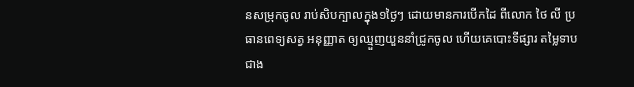នសម្រុកចូល រាប់សិបក្បាលក្នុង១ថ្ងៃៗ ដោយមានការបើកដៃ ពីលោក ថៃ លី ប្រធានពេទ្យសត្វ អនុញ្ញាត ឲ្យឈ្មួញយួននាំជ្រូកចូល ហើយគេបោះទីផ្សារ តម្លៃទាបជាង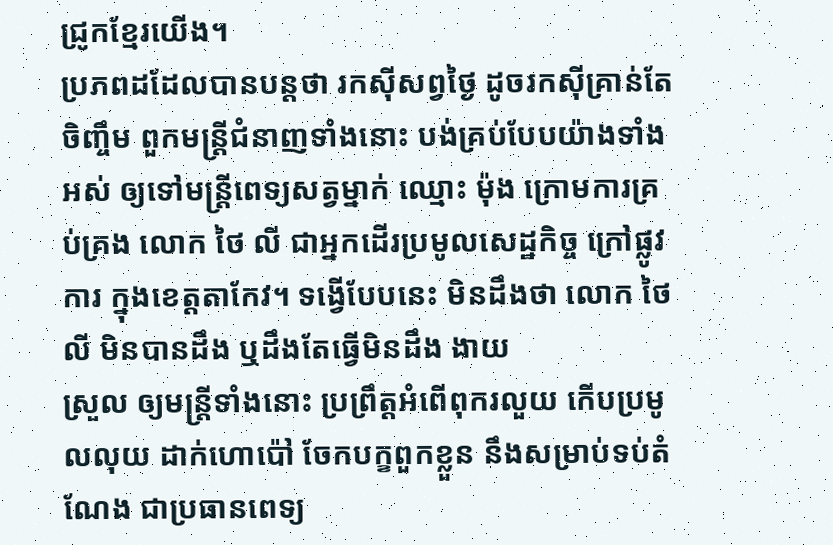ជ្រូកខ្មែរយើង។
ប្រភពដដែលបានបន្តថា រកស៊ីសព្វថ្ងៃ ដូចរកស៊ីគ្រាន់តែចិញ្ចឹម ពួកមន្ត្រីជំនាញទាំងនោះ បង់គ្រប់បែបយ៉ាងទាំងអស់ ឲ្យទៅមន្ត្រីពេទ្យសត្វម្នាក់ ឈ្មោះ ម៉ុង ក្រោមការគ្រប់គ្រង លោក ថៃ លី ជាអ្នកដើរប្រមូលសេដ្ឋកិច្ច ក្រៅផ្លូវការ ក្នុងខេត្តតាកែវ។ ទង្វើបែបនេះ មិនដឹងថា លោក ថៃ លី មិនបានដឹង ឬដឹងតែធ្វើមិនដឹង ងាយ
ស្រួល ឲ្យមន្ត្រីទាំងនោះ ប្រព្រឹត្តអំពើពុករលួយ កើបប្រមូលលុយ ដាក់ហោប៉ៅ ចែកបក្ខពួកខ្លួន នឹងសម្រាប់ទប់តំណែង ជាប្រធានពេទ្យ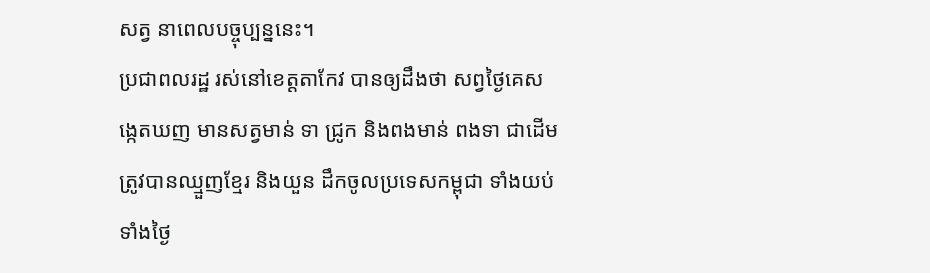សត្វ នាពេលបច្ចុប្បន្ននេះ។
ប្រជាពលរដ្ឋ រស់នៅខេត្តតាកែវ បានឲ្យដឹងថា សព្វថ្ងៃគេសង្កេតឃញ មានសត្វមាន់ ទា ជ្រូក និងពងមាន់ ពងទា ជាដើម ត្រូវបានឈ្មួញខ្មែរ និងយួន ដឹកចូលប្រទេសកម្ពុជា ទាំងយប់ទាំងថ្ងៃ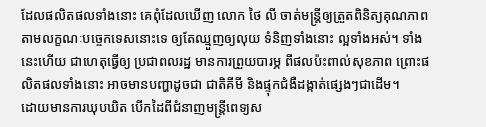ដែលផលិតផលទាំងនោះ គេពុំដែលឃើញ លោក ថៃ លី ចាត់មន្ត្រីឲ្យត្រួតពិនិត្យគុណភាព តាមលក្ខណៈបច្ចេកទេសនោះទេ ឲ្យតែឈ្មួញឲ្យលុយ ទំនិញទាំងនោះ ល្អទាំងអស់។ ទាំងនេះហើយ ជាហេតុធ្វើឲ្យ ប្រជាពលរដ្ឋ មានការព្រួយបារម្ភ ពីផលប៉ះពាល់សុខភាព ព្រោះផលិតផលទាំងនោះ អាចមានបញ្ហាដូចជា ជាតិគីមី និងផ្ទុកជំងឺដង្កាត់ផ្សេងៗជាដើម។
ដោយមានការឃុបឃិត បើកដៃពីជំនាញមន្ត្រីពេទ្យស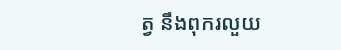ត្វ នឹងពុករលួយ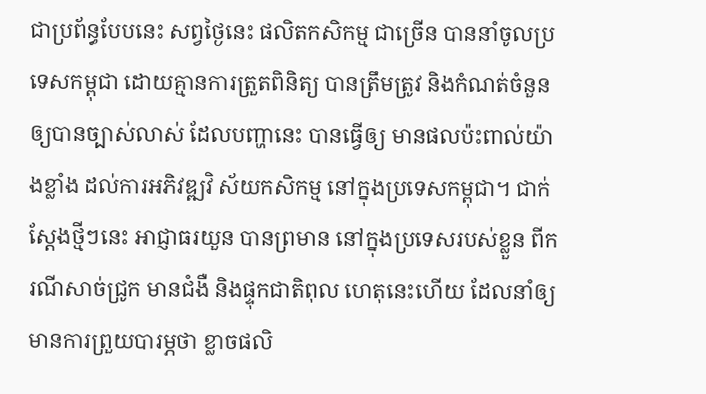ជាប្រព័ន្ធបែបនេះ សព្វថ្ងៃនេះ ផលិតកសិកម្ម ជាច្រើន បាននាំចូលប្រទេសកម្ពុជា ដោយគ្មានការត្រួតពិនិត្យ បានត្រឹមត្រូវ និងកំណត់ចំនួន ឲ្យបានច្បាស់លាស់ ដែលបញ្ហានេះ បានធ្វើឲ្យ មានផលប៉ះពាល់យ៉ាងខ្លាំង ដល់ការអភិវឌ្ឍវិ ស័យកសិកម្ម នៅក្នុងប្រទេសកម្ពុជា។ ជាក់ស្តែងថ្មីៗនេះ អាជ្ញាធរយួន បានព្រមាន នៅក្នុងប្រទេសរបស់ខ្លួន ពីករណីសាច់ជ្រូក មានជំងឺ និងផ្ទុកជាតិពុល ហេតុនេះហើយ ដែលនាំឲ្យមានការព្រួយបារម្ភថា ខ្លាចផលិ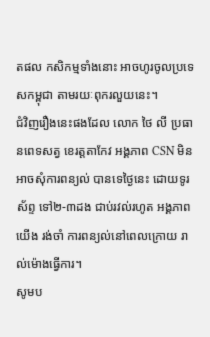តផល កសិកម្មទាំងនោះ អាចហូរចូលប្រទេសកម្ពុជា តាមរយៈពុករលួយនេះ។
ជំវិញរឿងនេះផងដែល លោក ថៃ លី ប្រធានពេទសត្វ ខេរត្តតាកែវ អង្គភាព CSN មិនអាចសុំការពន្យល់ បានទេថ្ងៃនេះ ដោយទូរស័ព្ទ ទៅ២-៣ដង ជាប់រវល់រហូត អង្គភាពយើង រង់ចាំ ការពន្យល់នៅពេលក្រោយ រាល់ម៉ោងធ្វើការ។
សូមប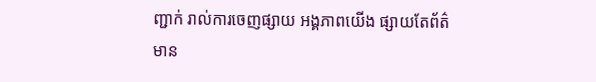ញ្ជាក់ រាល់ការចេញផ្សាយ អង្គភាពយើង ផ្សាយតែព័ត៌មាន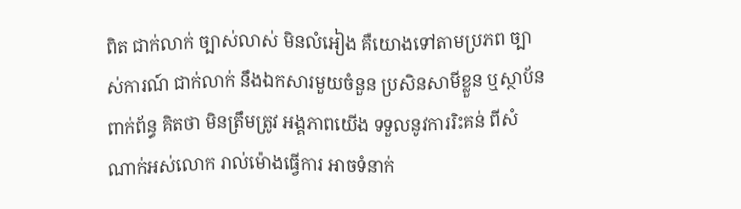ពិត ជាក់លាក់ ច្បាស់លាស់ មិនលំអៀង គឺយោងទៅតាមប្រភព ច្បាស់ការណ៍ ជាក់លាក់ នឹងឯកសារមួយចំនួន ប្រសិនសាមីខ្លួន ឬស្ថាប័នពាក់ព័ន្ធ គិតថា មិនត្រឹមត្រូវ អង្គភាពយើង ទទួលនូវការរិះគន់ ពីសំណាក់អស់លោក រាល់ម៉ោងធ្វើការ អាចទំនាក់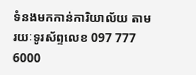ទំនងមកកាន់ការិយាល័យ តាមរយៈទូរស័ព្ទលេខ 097 777 6000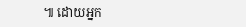៕ ដោយអ្នក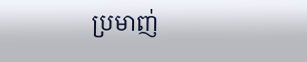ប្រមាញ់